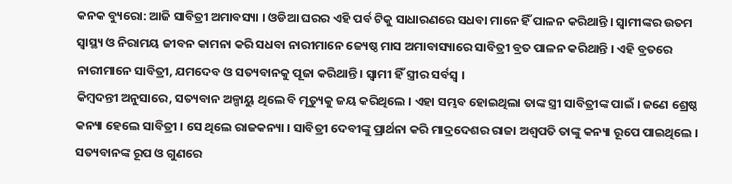କନକ ବ୍ୟୁରୋ: ଆଜି ସାବିତ୍ରୀ ଅମାବସ୍ୟା । ଓଡିଆ ଘରର ଏହି ପର୍ବ ଟିକୁ ସାଧାରଣରେ ସଧବା ମାନେ ହିଁ ପାଳନ କରିଥାନ୍ତି । ସ୍ୱାମୀଙ୍କର ଉତମ ସ୍ୱାସ୍ଥ୍ୟ ଓ ନିରାମୟ ଜୀବନ କାମନା କରି ସଧବା ନାରୀମାନେ ଜ୍ୟେଷ୍ଠ ମାସ ଅମାବାସ୍ୟାରେ ସାବିତ୍ରୀ ବ୍ରତ ପାଳନ କରିଥାନ୍ତି । ଏହି ବ୍ରତରେ ନାରୀମାନେ ସାବିତ୍ରୀ, ଯମଦେବ ଓ ସତ୍ୟବାନକୁ ପୂଜା କରିଥାନ୍ତି । ସ୍ୱାମୀ ହିଁ ସ୍ତ୍ରୀର ସର୍ବସ୍ୱ ।
କିମ୍ବଦନ୍ତୀ ଅନୁସାରେ, ସତ୍ୟବାନ ଅଳ୍ପାୟୁ ଥିଲେ ବି ମୃତ୍ୟୁକୁ ଜୟ କରିଥିଲେ । ଏହା ସମ୍ଭବ ହୋଇଥିଲା ତାଙ୍କ ସ୍ତ୍ରୀ ସାବିତ୍ରୀଙ୍କ ପାଇଁ । ଜଣେ ଶ୍ରେଷ୍ଠ କନ୍ୟା ହେଲେ ସାବିତ୍ରୀ । ସେ ଥିଲେ ରାଜକନ୍ୟା । ସାବିତ୍ରୀ ଦେବୀଙ୍କୁ ପ୍ରାର୍ଥନା କରି ମାଦ୍ରଦେଶର ରାଜା ଅଶ୍ୱପତି ତାଙ୍କୁ କନ୍ୟା ରୂପେ ପାଇଥିଲେ । ସତ୍ୟବାନଙ୍କ ରୂପ ଓ ଗୁଣରେ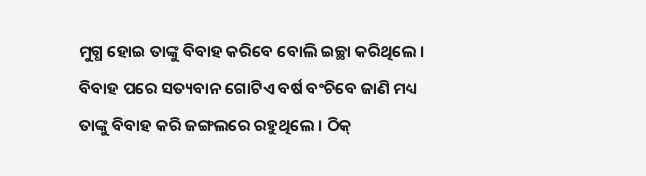ମୁଗ୍ଧ ହୋଇ ତାଙ୍କୁ ବିବାହ କରିବେ ବୋଲି ଇଚ୍ଛା କରିଥିଲେ । ବିବାହ ପରେ ସତ୍ୟବାନ ଗୋଟିଏ ବର୍ଷ ବଂଚିବେ ଜାଣି ମଧ୍ୟ ତାଙ୍କୁ ବିବାହ କରି ଜଙ୍ଗଲରେ ରହୁଥିଲେ । ଠିକ୍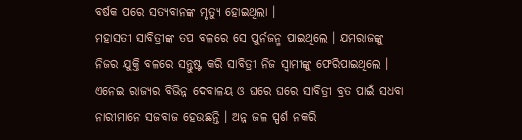ବର୍ଷକ ପରେ ସତ୍ୟବାନଙ୍କ ମୃତ୍ୟୁ ହୋଇଥିଲା ।
ମହାସତୀ ସାବିତ୍ରୀଙ୍କ ତପ ବଳରେ ସେ ପୁର୍ନଜନ୍ମ ପାଇଥିଲେ । ଯମରାଜଙ୍କୁ ନିଜର ଯୁକ୍ତି ବଳରେ ସନ୍ତୁଷ୍ଟ କରି ସାବିତ୍ରୀ ନିଜ ସ୍ୱାମୀଙ୍କୁ ଫେରିପାଇଥିଲେ । ଏନେଇ ରାଜ୍ୟର ବିଭିନ୍ନ ଦେବାଳୟ ଓ ଘରେ ଘରେ ସାବିତ୍ରୀ ବ୍ରତ ପାଇଁ ସଧବା ନାରୀମାନେ ସଜବାଜ ହେଉଛନ୍ତି । ଅନ୍ନ ଜଳ ସ୍ପର୍ଶ ନକରି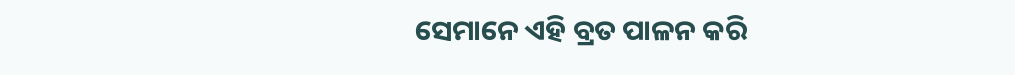ସେମାନେ ଏହି ବ୍ରତ ପାଳନ କରି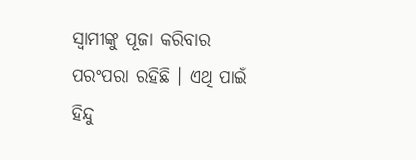ସ୍ୱାମୀଙ୍କୁ ପୂଜା କରିବାର ପରଂପରା ରହିଛି । ଏଥି ପାଇଁ ହିନ୍ଦୁ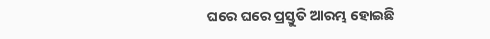ଘରେ ଘରେ ପ୍ରସ୍ତୁତି ଆରମ୍ଭ ହୋଇଛି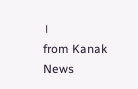।
from Kanak News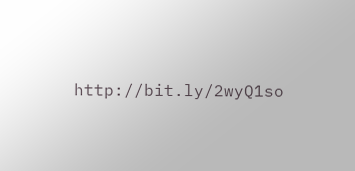http://bit.ly/2wyQ1so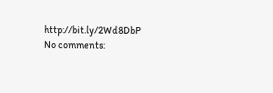http://bit.ly/2Wd8DbP
No comments: